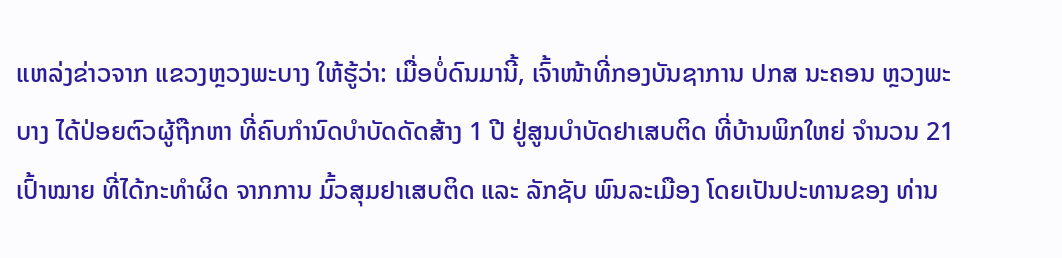ແຫລ່ງຂ່າວຈາກ ແຂວງຫຼວງພະບາງ ໃຫ້ຮູ້ວ່າ: ເມື່ອບໍ່ດົນມານີ້, ເຈົ້າໜ້າທີ່ກອງບັນຊາການ ປກສ ນະຄອນ ຫຼວງພະບາງ ໄດ້ປ່ອຍຕົວຜູ້ຖືກຫາ ທີ່ຄົບກຳນົດບຳບັດດັດສ້າງ 1 ປີ ຢູ່ສູນບຳບັດຢາເສບຕິດ ທີ່ບ້ານພິກໃຫຍ່ ຈໍານວນ 21 ເປົ້າໝາຍ ທີ່ໄດ້ກະທຳຜິດ ຈາກການ ມົ້ວສຸມຢາເສບຕິດ ແລະ ລັກຊັບ ພົນລະເມືອງ ໂດຍເປັນປະທານຂອງ ທ່ານ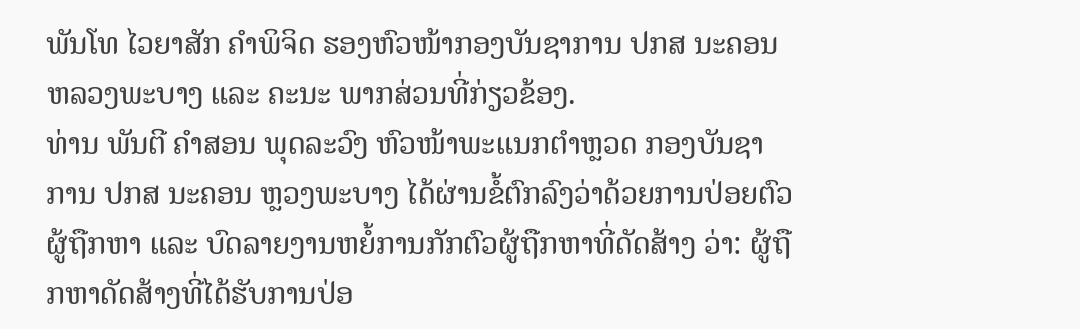ພັນໂທ ໄວຍາສັກ ຄຳພິຈິດ ຮອງຫົວໜ້າກອງບັນຊາການ ປກສ ນະຄອນ ຫລວງພະບາງ ແລະ ຄະນະ ພາກສ່ວນທີ່ກ່ຽວຂ້ອງ.
ທ່ານ ພັນຕີ ຄຳສອນ ພຸດລະວົງ ຫົວໜ້າພະແນກຕຳຫຼວດ ກອງບັນຊາການ ປກສ ນະຄອນ ຫຼວງພະບາງ ໄດ້ຜ່ານຂໍ້ຕົກລົງວ່າດ້ວຍການປ່ອຍຕົວຜູ້ຖືກຫາ ແລະ ບົດລາຍງານຫຍໍ້ການກັກຕົວຜູ້ຖືກຫາທີ່ດັດສ້າງ ວ່າ: ຜູ້ຖືກຫາດັດສ້າງທີ່ໄດ້ຮັບການປ່ອ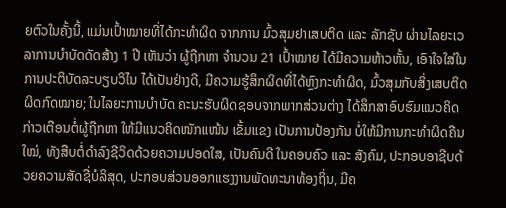ຍຕົວໃນຄັ້ງນີ້, ແມ່ນເປົ້າໝາຍທີ່ໄດ້ກະທຳຜິດ ຈາກການ ມົ້ວສຸມຢາເສບຕິດ ແລະ ລັກຊັບ ຜ່ານໄລຍະເວລາການບຳບັດດັດສ້າງ 1 ປີ ເຫັນວ່າ ຜູ້ຖືກຫາ ຈໍານວນ 21 ເປົ້າໝາຍ ໄດ້ມີຄວາມຫ້າວຫັ້ນ, ເອົາໃຈໃສ່ໃນການປະຕິບັດລະບຽບວິໄນ ໄດ້ເປັນຢ່າງດີ, ມີຄວາມຮູ້ສຶກຜິດທີ່ໄດ້ຫຼົງກະທຳຜິດ, ມົ້ວສຸມກັບສິ່ງເສບຕິດຜິດກົດໝາຍ; ໃນໄລຍະການບຳບັດ ຄະນະຮັບຜິດຊອບຈາກພາກສ່ວນຕ່າງ ໄດ້ສຶກສາອົບຮົມແນວຄິດ ກ່າວເຕືອນຕໍ່ຜູ້ຖືກຫາ ໃຫ້ມີແນວຄິດໜັກແໜ້ນ ເຂັ້ມແຂງ ເປັນການປ້ອງກັນ ບໍ່ໃຫ້ມີການກະທຳຜິດຄືນໃໝ່, ທັງສືບຕໍ່ດຳລົງຊີວິດດ້ວຍຄວາມປອດໃສ, ເປັນຄົນດີ ໃນຄອບຄົວ ແລະ ສັງຄົມ, ປະກອບອາຊີບດ້ວຍຄວາມສັດຊື່ບໍລິສຸດ, ປະກອບສ່ວນອອກແຮງງານພັດທະນາທ້ອງຖິ່ນ, ມີຄ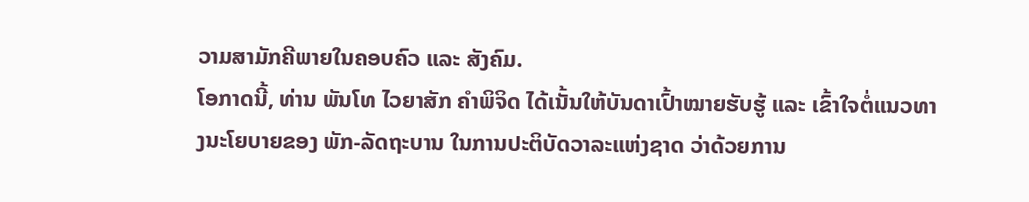ວາມສາມັກຄີພາຍໃນຄອບຄົວ ແລະ ສັງຄົມ.
ໂອກາດນີ້, ທ່ານ ພັນໂທ ໄວຍາສັກ ຄຳພິຈິດ ໄດ້ເນັ້ນໃຫ້ບັນດາເປົ້າໝາຍຮັບຮູ້ ແລະ ເຂົ້າໃຈຕໍ່ແນວທາງນະໂຍບາຍຂອງ ພັກ-ລັດຖະບານ ໃນການປະຕິບັດວາລະແຫ່ງຊາດ ວ່າດ້ວຍການ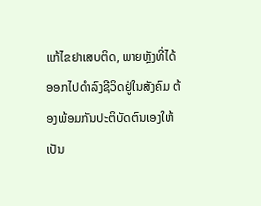ແກ້ໄຂຢາເສບຕິດ, ພາຍຫຼັງທີ່ໄດ້ອອກໄປດຳລົງຊີວິດຢູ່ໃນສັງຄົມ ຕ້ອງພ້ອມກັນປະຕິບັດຕົນເອງໃຫ້ເປັນ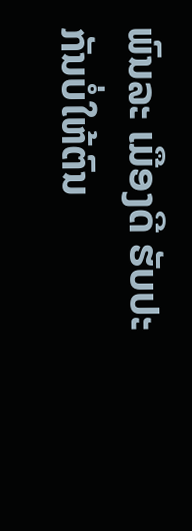ພົນລະ ເມືອງດີ ຮັບປະກັນບໍ່ໃຫ້ຕົນ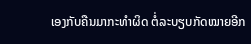ເອງກັບຄືນມາກະທຳຜິດ ຕໍ່ລະບຽບກັດໝາຍອີກ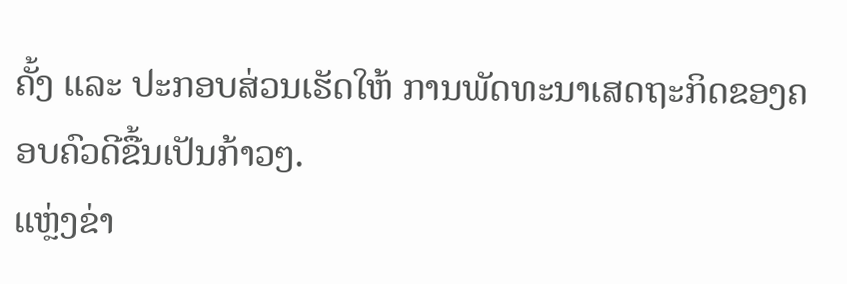ຄັ້ງ ແລະ ປະກອບສ່ວນເຮັດໃຫ້ ການພັດທະນາເສດຖະກິດຂອງຄອບຄົວດີຂື້ນເປັນກ້າວໆ.
ແຫຼ່ງຂ່າ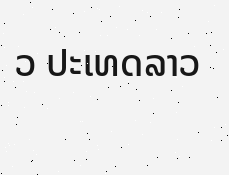ວ ປະເທດລາວ